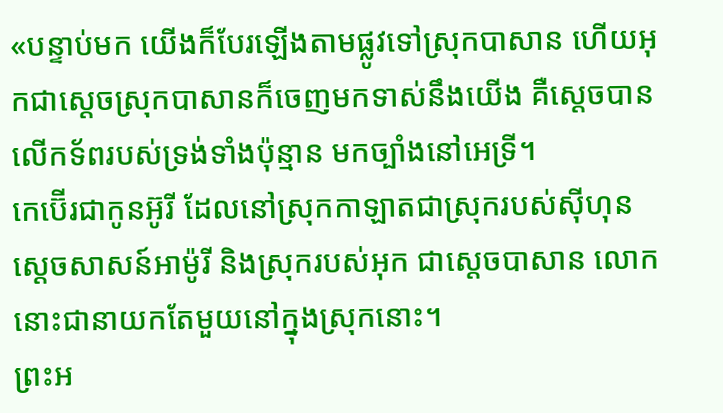«បន្ទាប់មក យើងក៏បែរឡើងតាមផ្លូវទៅស្រុកបាសាន ហើយអុកជាស្តេចស្រុកបាសានក៏ចេញមកទាស់នឹងយើង គឺស្ដេចបានលើកទ័ពរបស់ទ្រង់ទាំងប៉ុន្មាន មកច្បាំងនៅអេទ្រី។
កេប៊ើរជាកូនអ៊ូរី ដែលនៅស្រុកកាឡាតជាស្រុករបស់ស៊ីហុន ស្តេចសាសន៍អាម៉ូរី និងស្រុករបស់អុក ជាស្តេចបាសាន លោកនោះជានាយកតែមួយនៅក្នុងស្រុកនោះ។
ព្រះអ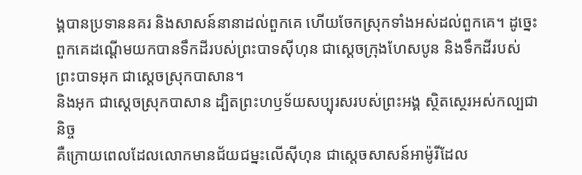ង្គបានប្រទាននគរ និងសាសន៍នានាដល់ពួកគេ ហើយចែកស្រុកទាំងអស់ដល់ពួកគេ។ ដូច្នេះ ពួកគេដណ្ដើមយកបានទឹកដីរបស់ព្រះបាទស៊ីហុន ជាស្ដេចក្រុងហែសបូន និងទឹកដីរបស់ព្រះបាទអុក ជាស្តេចស្រុកបាសាន។
និងអុក ជាស្តេចស្រុកបាសាន ដ្បិតព្រះហឫទ័យសប្បុរសរបស់ព្រះអង្គ ស្ថិតស្ថេរអស់កល្បជានិច្ច
គឺក្រោយពេលដែលលោកមានជ័យជម្នះលើស៊ីហុន ជាស្តេចសាសន៍អាម៉ូរីដែល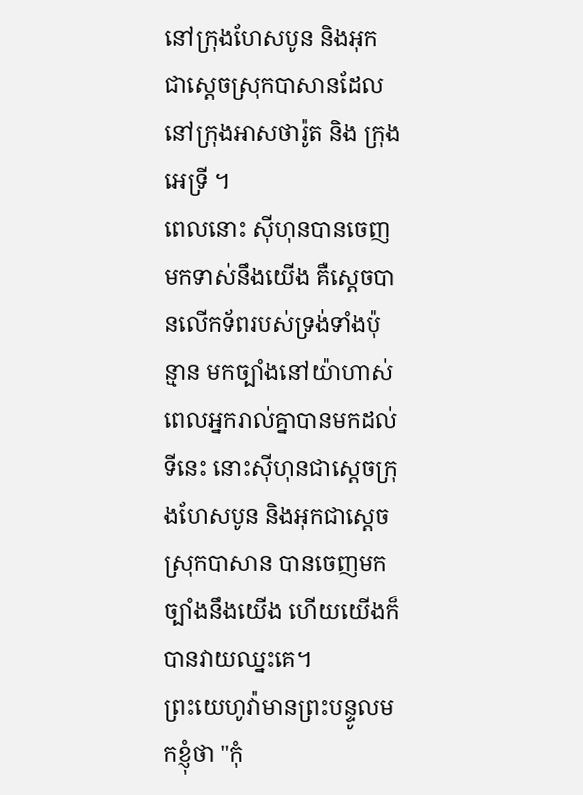នៅក្រុងហែសបូន និងអុក ជាស្តេចស្រុកបាសានដែលនៅក្រុងអាសថារ៉ូត និង ក្រុងអេទ្រី ។
ពេលនោះ ស៊ីហុនបានចេញមកទាស់នឹងយើង គឺស្ដេចបានលើកទ័ពរបស់ទ្រង់ទាំងប៉ុន្មាន មកច្បាំងនៅយ៉ាហាស់
ពេលអ្នករាល់គ្នាបានមកដល់ទីនេះ នោះស៊ីហុនជាស្តេចក្រុងហែសបូន និងអុកជាស្តេចស្រុកបាសាន បានចេញមកច្បាំងនឹងយើង ហើយយើងក៏បានវាយឈ្នះគេ។
ព្រះយេហូវ៉ាមានព្រះបន្ទូលមកខ្ញុំថា "កុំ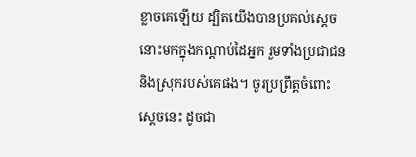ខ្លាចគេឡើយ ដ្បិតយើងបានប្រគល់ស្ដេចនោះមកក្នុងកណ្ដាប់ដៃអ្នក រួមទាំងប្រជាជន និងស្រុករបស់គេផង។ ចូរប្រព្រឹត្តចំពោះស្ដេចនេះ ដូចជា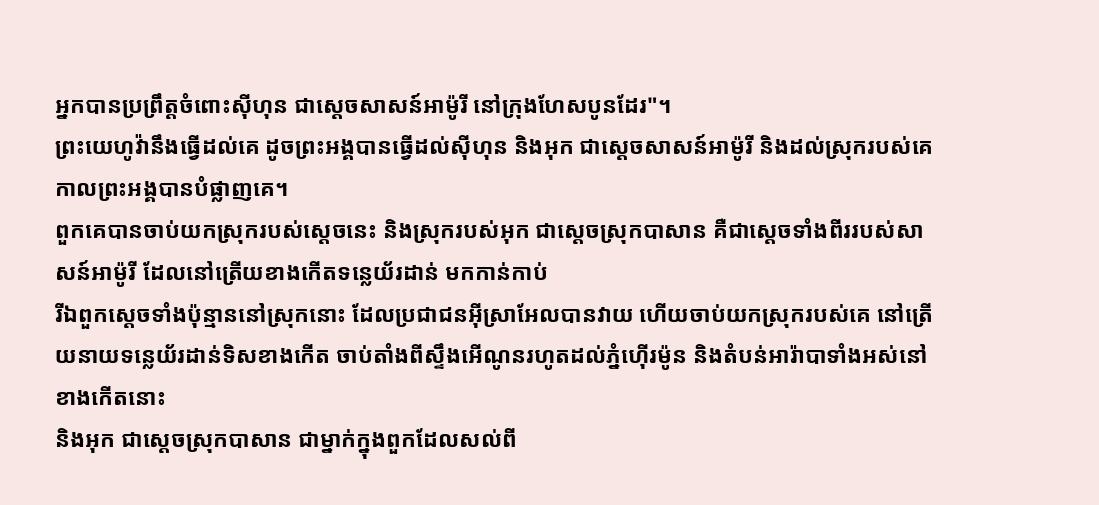អ្នកបានប្រព្រឹត្តចំពោះស៊ីហុន ជាស្តេចសាសន៍អាម៉ូរី នៅក្រុងហែសបូនដែរ"។
ព្រះយេហូវ៉ានឹងធ្វើដល់គេ ដូចព្រះអង្គបានធ្វើដល់ស៊ីហុន និងអុក ជាស្តេចសាសន៍អាម៉ូរី និងដល់ស្រុករបស់គេ កាលព្រះអង្គបានបំផ្លាញគេ។
ពួកគេបានចាប់យកស្រុករបស់ស្តេចនេះ និងស្រុករបស់អុក ជាស្តេចស្រុកបាសាន គឺជាស្តេចទាំងពីររបស់សាសន៍អាម៉ូរី ដែលនៅត្រើយខាងកើតទន្លេយ័រដាន់ មកកាន់កាប់
រីឯពួកស្តេចទាំងប៉ុន្មាននៅស្រុកនោះ ដែលប្រជាជនអ៊ីស្រាអែលបានវាយ ហើយចាប់យកស្រុករបស់គេ នៅត្រើយនាយទន្លេយ័រដាន់ទិសខាងកើត ចាប់តាំងពីស្ទឹងអើណូនរហូតដល់ភ្នំហ៊ើរម៉ូន និងតំបន់អារ៉ាបាទាំងអស់នៅខាងកើតនោះ
និងអុក ជាស្តេចស្រុកបាសាន ជាម្នាក់ក្នុងពួកដែលសល់ពី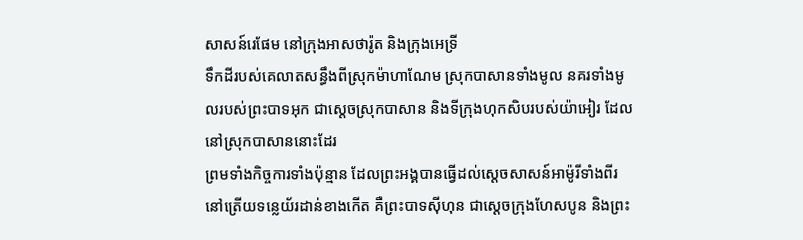សាសន៍រេផែម នៅក្រុងអាសថារ៉ូត និងក្រុងអេទ្រី
ទឹកដីរបស់គេលាតសន្ធឹងពីស្រុកម៉ាហាណែម ស្រុកបាសានទាំងមូល នគរទាំងមូលរបស់ព្រះបាទអុក ជាស្តេចស្រុកបាសាន និងទីក្រុងហុកសិបរបស់យ៉ាអៀរ ដែលនៅស្រុកបាសាននោះដែរ
ព្រមទាំងកិច្ចការទាំងប៉ុន្មាន ដែលព្រះអង្គបានធ្វើដល់ស្តេចសាសន៍អាម៉ូរីទាំងពីរ នៅត្រើយទន្លេយ័រដាន់ខាងកើត គឺព្រះបាទស៊ីហុន ជាស្តេចក្រុងហែសបូន និងព្រះ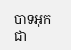បាទអុក ជា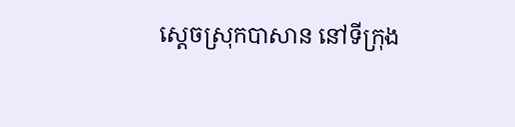ស្តេចស្រុកបាសាន នៅទីក្រុង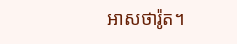អាសថារ៉ូត។